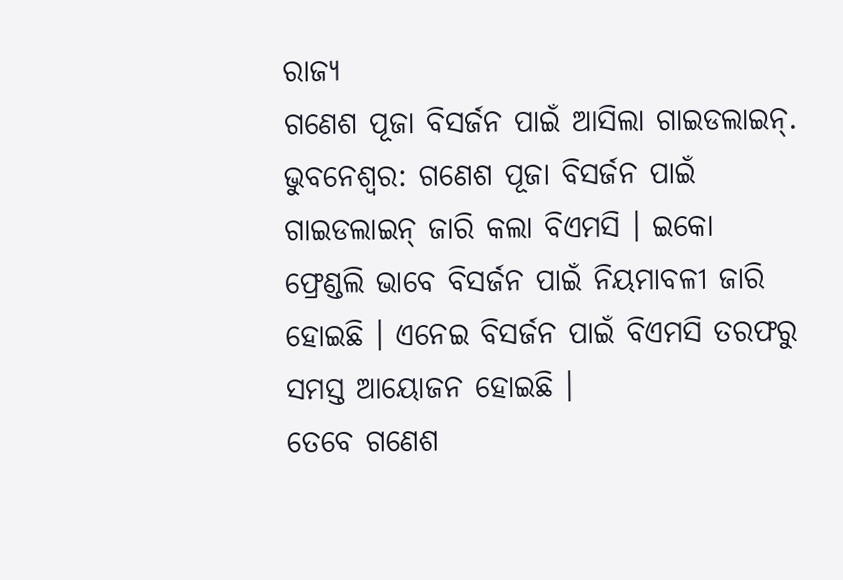ରାଜ୍ୟ
ଗଣେଶ ପୂଜା ବିସର୍ଜନ ପାଇଁ ଆସିଲା ଗାଇଡଲାଇନ୍.
ଭୁବନେଶ୍ୱର: ଗଣେଶ ପୂଜା ବିସର୍ଜନ ପାଇଁ ଗାଇଡଲାଇନ୍ ଜାରି କଲା ବିଏମସି । ଇକୋ ଫ୍ରେଣ୍ଡଲି ଭାବେ ବିସର୍ଜନ ପାଇଁ ନିୟମାବଳୀ ଜାରି ହୋଇଛି । ଏନେଇ ବିସର୍ଜନ ପାଇଁ ବିଏମସି ତରଫରୁ ସମସ୍ତ ଆୟୋଜନ ହୋଇଛି ।
ତେବେ ଗଣେଶ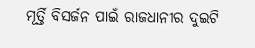ମୂର୍ତ୍ତି ବିସର୍ଜନ ପାଇଁ ରାଜଧାନୀର ଦୁଇଟି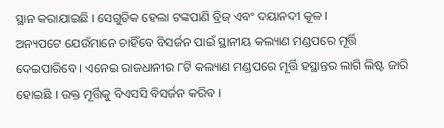ସ୍ଥାନ କରାଯାଇଛି । ସେଗୁଡିକ ହେଲା ଟଙ୍କପାଣି ବ୍ରିଜ୍ ଏବଂ ଦୟାନଦୀ କୂଳ ।
ଅନ୍ୟପଟେ ଯେଉଁମାନେ ଚାହିଁବେ ବିସର୍ଜନ ପାଇଁ ସ୍ଥାନୀୟ କଲ୍ୟାଣ ମଣ୍ଡପରେ ମୂର୍ତ୍ତି ଦେଇପାରିବେ । ଏନେଇ ରାଜଧାନୀର ୮ଟି କଲ୍ୟାଣ ମଣ୍ଡପରେ ମୂର୍ତ୍ତି ହସ୍ଥାନ୍ତର ଲାଗି ଲିଷ୍ଟ ଜାରି ହୋଇଛି । ଉକ୍ତ ମୂର୍ତ୍ତିକୁ ବିଏସସି ବିସର୍ଜନ କରିବ ।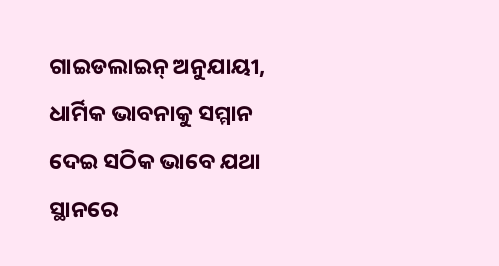ଗାଇଡଲାଇନ୍ ଅନୁଯାୟୀ, ଧାର୍ମିକ ଭାବନାକୁ ସମ୍ମାନ ଦେଇ ସଠିକ ଭାବେ ଯଥା ସ୍ଥାନରେ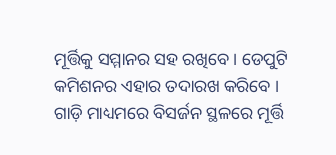ମୂର୍ତ୍ତିକୁ ସମ୍ମାନର ସହ ରଖିବେ । ଡେପୁଟି କମିଶନର ଏହାର ତଦାରଖ କରିବେ । ଗାଡ଼ି ମାଧ୍ୟମରେ ବିସର୍ଜନ ସ୍ଥଳରେ ମୂର୍ତ୍ତି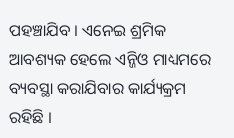ପହଞ୍ଚାଯିବ । ଏନେଇ ଶ୍ରମିକ ଆବଶ୍ୟକ ହେଲେ ଏନ୍ଜିଓ ମାଧ୍ୟମରେ ବ୍ୟବସ୍ଥା କରାଯିବାର କାର୍ଯ୍ୟକ୍ରମ ରହିଛି ।